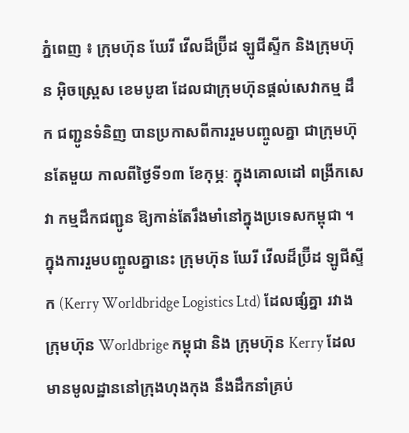ភ្នំពេញ ៖ ក្រុមហ៊ុន ឃែរី វើលដ៏ប្រ៊ីដ ឡូជីស្ទីក និងក្រុមហ៊ុន អ៊ិចស្ព្រេស ខេមបូឌា ដែលជាក្រុមហ៊ុនផ្តល់សេវាកម្ម ដឹក ជញ្ជូនទំនិញ បានប្រកាសពីការរួមបញ្ចូលគ្នា ជាក្រុមហ៊ុនតែមួយ កាលពីថ្ងៃទី១៣ ខែកុម្ភៈ ក្នុងគោលដៅ ពង្រីកសេវា កម្មដឹកជញ្ជូន ឱ្យកាន់តែរឹងមាំនៅក្នុងប្រទេសកម្ពុជា ។
ក្នុងការរួមបញ្ចូលគ្នានេះ ក្រុមហ៊ុន ឃែរី វើលដ៏ប្រ៊ីដ ឡូជីស្ទីក (Kerry Worldbridge Logistics Ltd) ដែលផ្សំគ្នា រវាង ក្រុមហ៊ុន Worldbrige កម្ពុជា និង ក្រុមហ៊ុន Kerry ដែលមានមូលដ្ឋាននៅក្រុងហុងកុង នឹងដឹកនាំគ្រប់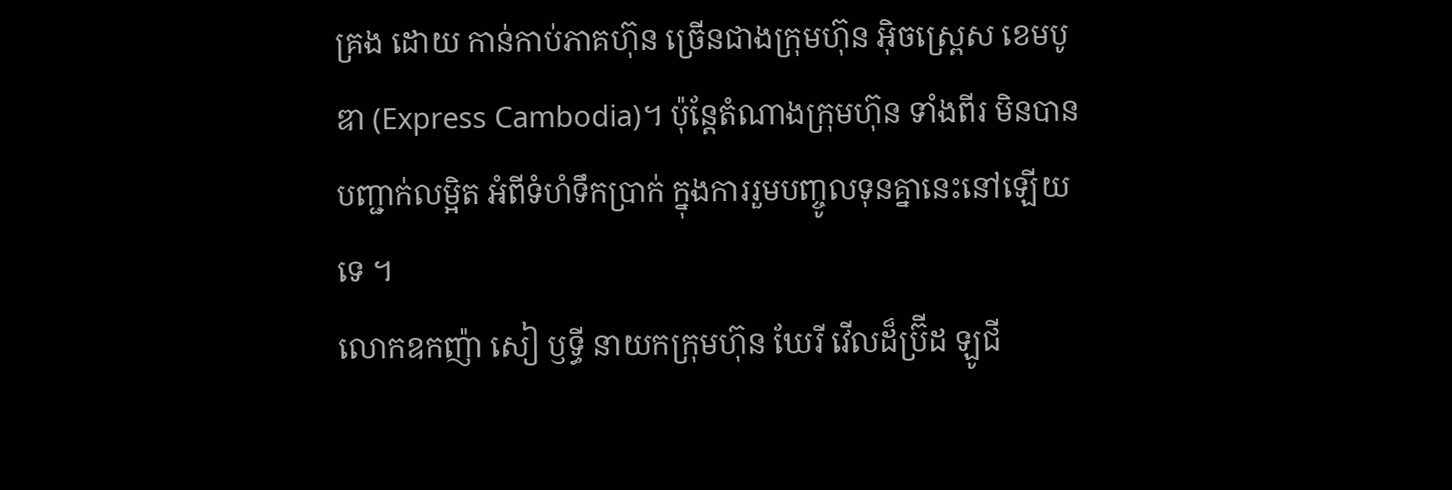គ្រង ដោយ កាន់កាប់ភាគហ៊ុន ច្រើនជាងក្រុមហ៊ុន អ៊ិចស្ព្រេស ខេមបូឌា (Express Cambodia)។ ប៉ុន្តែតំណាងក្រុមហ៊ុន ទាំងពីរ មិនបានបញ្ជាក់លម្អិត អំពីទំហំទឹកប្រាក់ ក្នុងការរួមបញ្ចូលទុនគ្នានេះនៅឡើយទេ ។
លោកឧកញ៉ា សៀ ឫទ្ធី នាយកក្រុមហ៊ុន ឃែរី វើលដ៏ប្រ៊ីដ ឡូជី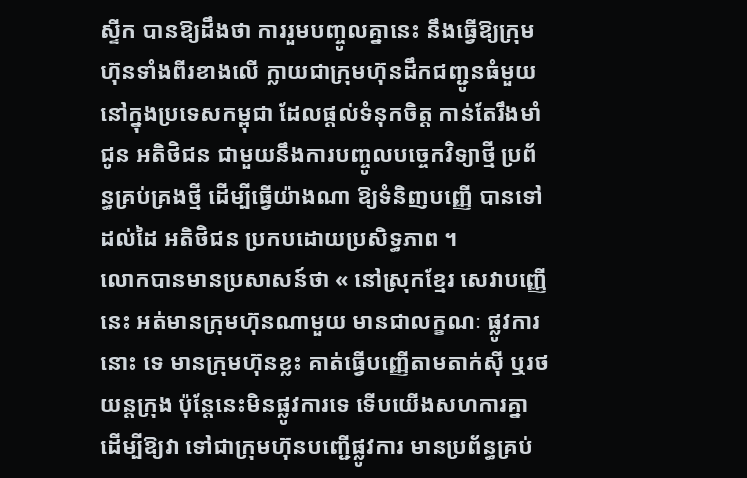ស្ទីក បានឱ្យដឹងថា ការរួមបញ្ចូលគ្នានេះ នឹងធ្វើឱ្យក្រុម ហ៊ុនទាំងពីរខាងលើ ក្លាយជាក្រុមហ៊ុនដឹកជញ្ជូនធំមួយ នៅក្នុងប្រទេសកម្ពុជា ដែលផ្តល់ទំនុកចិត្ត កាន់តែរឹងមាំ ជូន អតិថិជន ជាមួយនឹងការបញ្ចូលបច្ចេកវិទ្យាថ្មី ប្រព័ន្ធគ្រប់គ្រងថ្មី ដើម្បីធ្វើយ៉ាងណា ឱ្យទំនិញបញ្ញើ បានទៅដល់ដៃ អតិថិជន ប្រកបដោយប្រសិទ្ធភាព ។
លោកបានមានប្រសាសន៍ថា « នៅស្រុកខ្មែរ សេវាបញ្ញើនេះ អត់មានក្រុមហ៊ុនណាមួយ មានជាលក្ខណៈ ផ្លូវការនោះ ទេ មានក្រុមហ៊ុនខ្លះ គាត់ធ្វើបញ្ញើតាមតាក់ស៊ី ឬរថយន្តក្រុង ប៉ុន្តែនេះមិនផ្លូវការទេ ទើបយើងសហការគ្នា ដើម្បីឱ្យវា ទៅជាក្រុមហ៊ុនបញ្ជើផ្លូវការ មានប្រព័ន្ធគ្រប់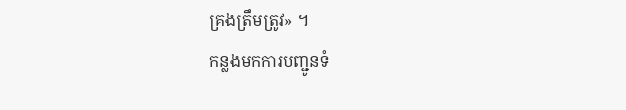គ្រងត្រឹមត្រូវ» ។
កន្លងមកការបញ្ជូនទំ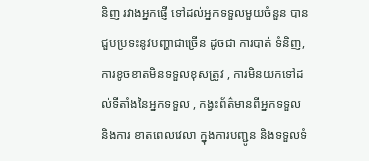និញ រវាងអ្នកផ្ញើ ទៅដល់អ្នកទទួលមួយចំនួន បានជួបប្រទះនូវបញ្ហាជាច្រើន ដូចជា ការបាត់ ទំនិញ, ការខូចខាតមិនទទួលខុសត្រូវ , ការមិនយកទៅដល់ទីតាំងនៃអ្នកទទួល , កង្វះព័ត៌មានពីអ្នកទទួល និងការ ខាតពេលវេលា ក្នុងការបញ្ជូន និងទទួលទំ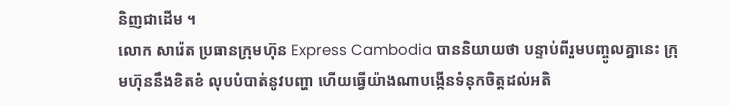និញជាដើម ។
លោក សារ៉េត ប្រធានក្រុមហ៊ុន Express Cambodia បាននិយាយថា បន្ទាប់ពីរួមបញ្ចូលគ្នានេះ ក្រុមហ៊ុននឹងខិតខំ លុបបំបាត់នូវបញ្ហា ហើយធ្វើយ៉ាងណាបង្កើនទំនុកចិត្តដល់អតិ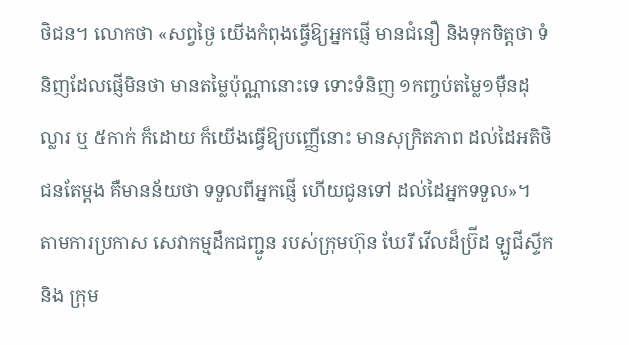ថិជន។ លោកថា «សព្វថ្ងៃ យើងកំពុងធ្វើឱ្យអ្នកផ្ញើ មានជំនឿ និងទុកចិត្តថា ទំនិញដែលផ្ញើមិនថា មានតម្លៃប៉ុណ្ណានោះទេ ទោះទំនិញ ១កញ្ចប់តម្លៃ១ម៉ឺនដុល្លារ ឬ ៥កាក់ ក៏ដោយ ក៏យើងធ្វើឱ្យបញ្ញើនោះ មានសុក្រិតភាព ដល់ដៃអតិថិជនតែម្តង គឺមានន័យថា ទទួលពីអ្នកផ្ញើ ហើយជូនទៅ ដល់ដៃអ្នកទទួល»។
តាមការប្រកាស សេវាកម្មដឹកជញ្ជូន របស់ក្រុមហ៊ុន ឃែរី វើលដ៏ប្រ៊ីដ ឡូជីស្ទីក និង ក្រុម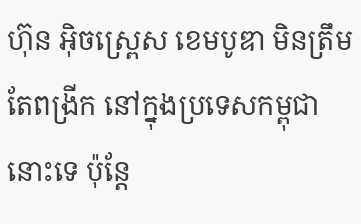ហ៊ុន អ៊ិចស្ព្រេស ខេមបូឌា មិនត្រឹមតែពង្រីក នៅក្នុងប្រទេសកម្ពុជានោះទេ ប៉ុន្តែ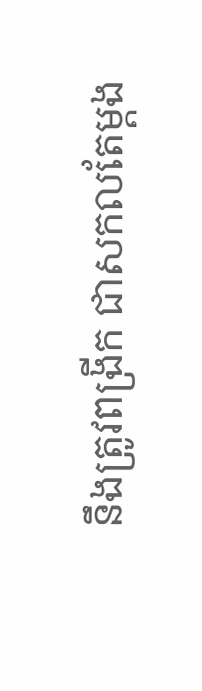នឹងត្រូវពង្រីក ជាសកលតែម្តង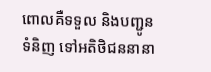ពោលគឺទទួល និងបញ្ជូន ទំនិញ ទៅអតិថិជននានា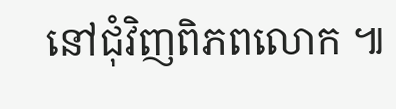នៅជុំវិញពិភពលោក ៕